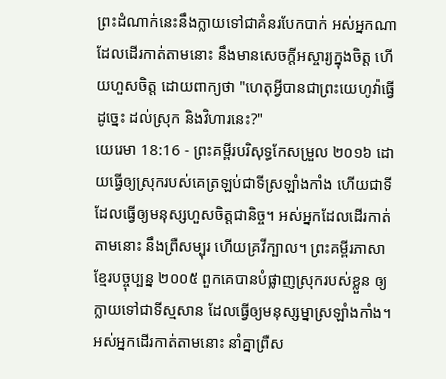ព្រះដំណាក់នេះនឹងក្លាយទៅជាគំនរបែកបាក់ អស់អ្នកណាដែលដើរកាត់តាមនោះ នឹងមានសេចក្ដីអស្ចារ្យក្នុងចិត្ត ហើយហួសចិត្ត ដោយពាក្យថា "ហេតុអ្វីបានជាព្រះយេហូវ៉ាធ្វើដូច្នេះ ដល់ស្រុក និងវិហារនេះ?"
យេរេមា 18:16 - ព្រះគម្ពីរបរិសុទ្ធកែសម្រួល ២០១៦ ដោយធ្វើឲ្យស្រុករបស់គេត្រឡប់ជាទីស្រឡាំងកាំង ហើយជាទីដែលធ្វើឲ្យមនុស្សហួសចិត្តជានិច្ច។ អស់អ្នកដែលដើរកាត់តាមនោះ នឹងព្រឺសម្បុរ ហើយគ្រវីក្បាល។ ព្រះគម្ពីរភាសាខ្មែរបច្ចុប្បន្ន ២០០៥ ពួកគេបានបំផ្លាញស្រុករបស់ខ្លួន ឲ្យក្លាយទៅជាទីស្មសាន ដែលធ្វើឲ្យមនុស្សម្នាស្រឡាំងកាំង។ អស់អ្នកដើរកាត់តាមនោះ នាំគ្នាព្រឺស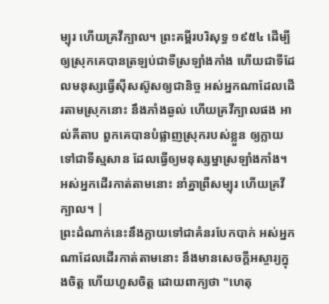ម្បុរ ហើយគ្រវីក្បាល។ ព្រះគម្ពីរបរិសុទ្ធ ១៩៥៤ ដើម្បីឲ្យស្រុកគេបានត្រឡប់ជាទីស្រឡាំងកាំង ហើយជាទីដែលមនុស្សធ្វើស៊ីសស៊ូសឲ្យជានិច្ច អស់អ្នកណាដែលដើរតាមស្រុកនោះ នឹងភាំងឆ្ងល់ ហើយគ្រវីក្បាលផង អាល់គីតាប ពួកគេបានបំផ្លាញស្រុករបស់ខ្លួន ឲ្យក្លាយទៅជាទីស្មសាន ដែលធ្វើឲ្យមនុស្សម្នាស្រឡាំងកាំង។ អស់អ្នកដើរកាត់តាមនោះ នាំគ្នាព្រឺសម្បុរ ហើយគ្រវីក្បាល។ |
ព្រះដំណាក់នេះនឹងក្លាយទៅជាគំនរបែកបាក់ អស់អ្នកណាដែលដើរកាត់តាមនោះ នឹងមានសេចក្ដីអស្ចារ្យក្នុងចិត្ត ហើយហួសចិត្ត ដោយពាក្យថា "ហេតុ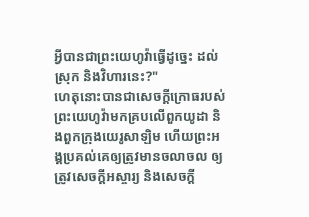អ្វីបានជាព្រះយេហូវ៉ាធ្វើដូច្នេះ ដល់ស្រុក និងវិហារនេះ?"
ហេតុនោះបានជាសេចក្ដីក្រោធរបស់ព្រះយេហូវ៉ាមកគ្របលើពួកយូដា និងពួកក្រុងយេរូសាឡិម ហើយព្រះអង្គប្រគល់គេឲ្យត្រូវមានចលាចល ឲ្យត្រូវសេចក្ដីអស្ចារ្យ និងសេចក្ដី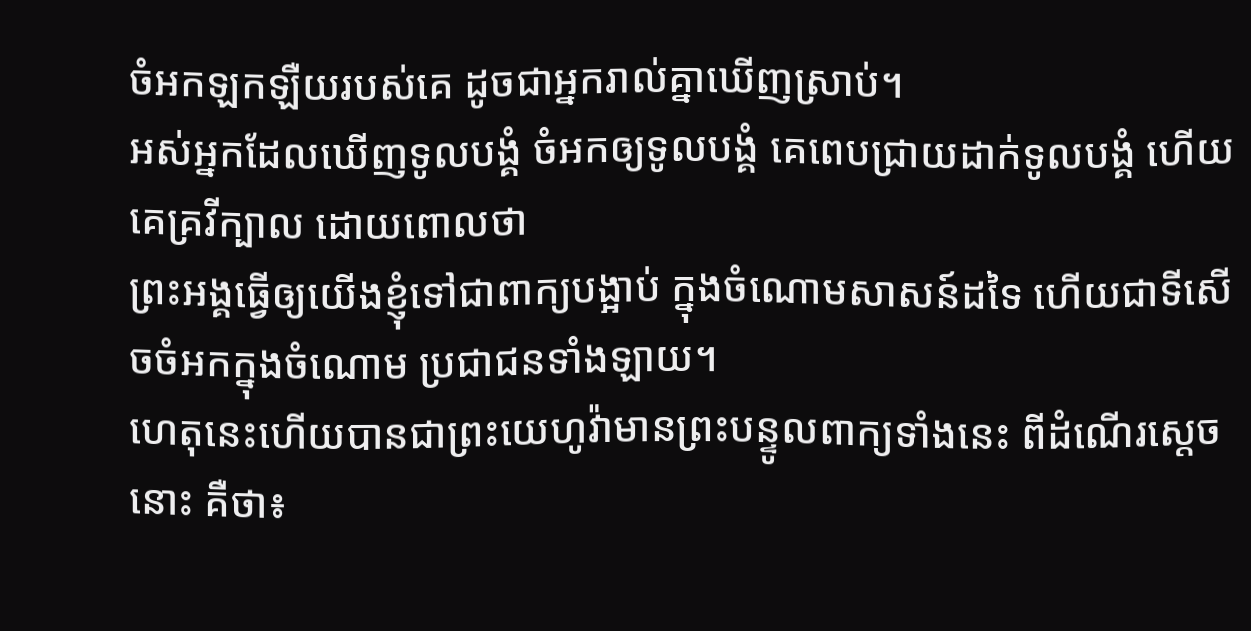ចំអកឡកឡឺយរបស់គេ ដូចជាអ្នករាល់គ្នាឃើញស្រាប់។
អស់អ្នកដែលឃើញទូលបង្គំ ចំអកឲ្យទូលបង្គំ គេពេបជ្រាយដាក់ទូលបង្គំ ហើយគេគ្រវីក្បាល ដោយពោលថា
ព្រះអង្គធ្វើឲ្យយើងខ្ញុំទៅជាពាក្យបង្អាប់ ក្នុងចំណោមសាសន៍ដទៃ ហើយជាទីសើចចំអកក្នុងចំណោម ប្រជាជនទាំងឡាយ។
ហេតុនេះហើយបានជាព្រះយេហូវ៉ាមានព្រះបន្ទូលពាក្យទាំងនេះ ពីដំណើរស្តេចនោះ គឺថា៖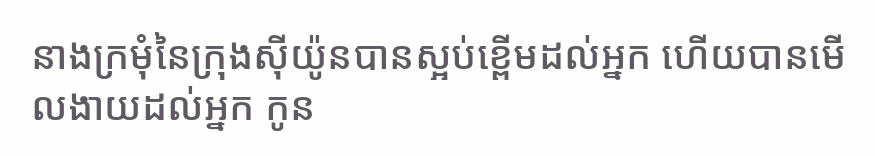នាងក្រមុំនៃក្រុងស៊ីយ៉ូនបានស្អប់ខ្ពើមដល់អ្នក ហើយបានមើលងាយដល់អ្នក កូន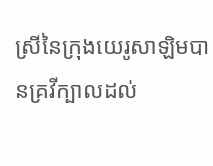ស្រីនៃក្រុងយេរូសាឡិមបានគ្រវីក្បាលដល់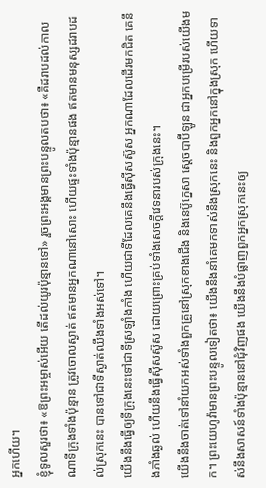អ្នកហើយ។
ខ្ញុំទូលសួរថា៖ «ឱព្រះអម្ចាស់អើយ តើដល់យូរប៉ុន្មានទៅ» រួចព្រះអង្គមានព្រះបន្ទូលតបថា៖ «គឺដរាបដល់កាលណាទីក្រុងទាំងប៉ុន្មាន ត្រូវចោលស្ងាត់ ឥតមានអ្នកណានៅសោះ ហើយផ្ទះទាំងប៉ុន្មានផង ឥតមានមនុស្សដរាបដល់ស្រុកនេះ បានទៅជាទីស្ងាត់ឈឹងទាំងអស់ទៅ។
យើងនឹងធ្វើឲ្យទីក្រុងនេះទៅជាទីស្រឡាំងកាំង ហើយជាទីដែលគេនឹងធ្វើស៊ីសស៊ូស អ្នកណាដែលដើរមកជិត គេនឹងភាំងឆ្ងល់ ហើយនឹងធ្វើស៊ីសស៊ូស ដោយព្រោះគ្រប់ទាំងសេចក្ដីវេទនារបស់ក្រុងនេះ។
យើងនឹងចាត់ទៅនាំយកអស់ទាំងពួកគ្រួនៅស្រុកខាងជើង និងនេប៊ូក្នេសា ស្តេចបាប៊ីឡូន ជាអ្នកបម្រើរបស់យើងមក។ ព្រះយេហូវ៉ាមានព្រះបន្ទូលទៀតថា៖ យើងនឹងនាំគេមកទាស់នឹងស្រុកនេះ និងពួកអ្នកនៅក្នុងស្រុក ហើយទាស់នឹងសាសន៍ទាំងប៉ុន្មាននៅជុំវិញផង យើងនឹងបំផ្លាញពួកអ្នកស្រុកនេះឲ្យ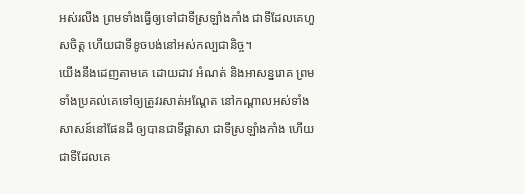អស់រលីង ព្រមទាំងធ្វើឲ្យទៅជាទីស្រឡាំងកាំង ជាទីដែលគេហួសចិត្ត ហើយជាទីខូចបង់នៅអស់កល្បជានិច្ច។
យើងនឹងដេញតាមគេ ដោយដាវ អំណត់ និងអាសន្នរោគ ព្រមទាំងប្រគល់គេទៅឲ្យត្រូវរសាត់អណ្តែត នៅកណ្ដាលអស់ទាំងសាសន៍នៅផែនដី ឲ្យបានជាទីផ្ដាសា ជាទីស្រឡាំងកាំង ហើយជាទីដែលគេ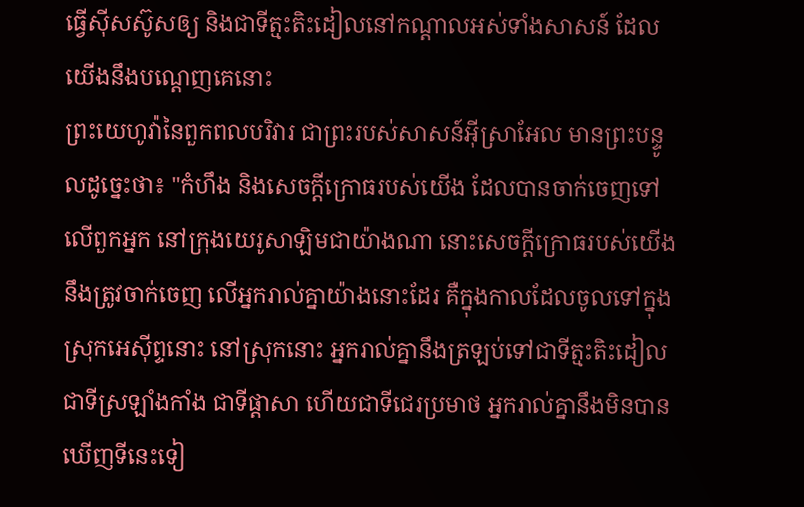ធ្វើស៊ីសស៊ូសឲ្យ និងជាទីត្មះតិះដៀលនៅកណ្ដាលអស់ទាំងសាសន៍ ដែលយើងនឹងបណ្តេញគេនោះ
ព្រះយេហូវ៉ានៃពួកពលបរិវារ ជាព្រះរបស់សាសន៍អ៊ីស្រាអែល មានព្រះបន្ទូលដូច្នេះថា៖ "កំហឹង និងសេចក្ដីក្រោធរបស់យើង ដែលបានចាក់ចេញទៅលើពួកអ្នក នៅក្រុងយេរូសាឡិមជាយ៉ាងណា នោះសេចក្ដីក្រោធរបស់យើង នឹងត្រូវចាក់ចេញ លើអ្នករាល់គ្នាយ៉ាងនោះដែរ គឺក្នុងកាលដែលចូលទៅក្នុងស្រុកអេស៊ីព្ទនោះ នៅស្រុកនោះ អ្នករាល់គ្នានឹងត្រឡប់ទៅជាទីត្មះតិះដៀល ជាទីស្រឡាំងកាំង ជាទីផ្ដាសា ហើយជាទីជេរប្រមាថ អ្នករាល់គ្នានឹងមិនបានឃើញទីនេះទៀ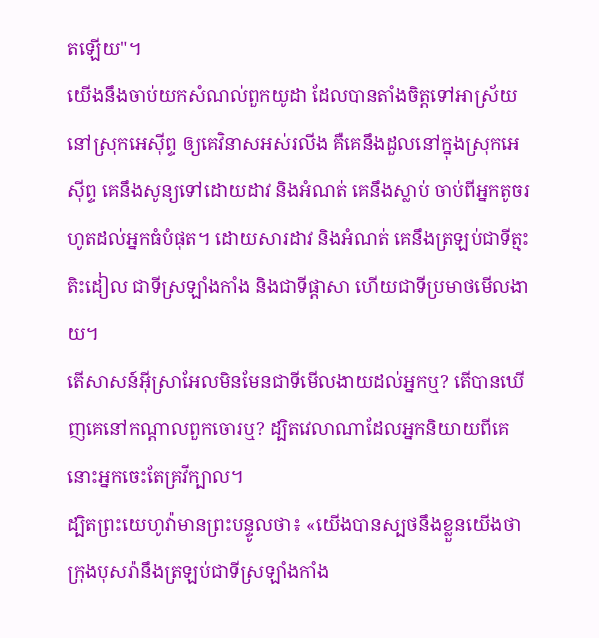តឡើយ"។
យើងនឹងចាប់យកសំណល់ពួកយូដា ដែលបានតាំងចិត្តទៅអាស្រ័យនៅស្រុកអេស៊ីព្ទ ឲ្យគេវិនាសអស់រលីង គឺគេនឹងដួលនៅក្នុងស្រុកអេស៊ីព្ទ គេនឹងសូន្យទៅដោយដាវ និងអំណត់ គេនឹងស្លាប់ ចាប់ពីអ្នកតូចរហូតដល់អ្នកធំបំផុត។ ដោយសារដាវ និងអំណត់ គេនឹងត្រឡប់ជាទីត្មះតិះដៀល ជាទីស្រឡាំងកាំង និងជាទីផ្ដាសា ហើយជាទីប្រមាថមើលងាយ។
តើសាសន៍អ៊ីស្រាអែលមិនមែនជាទីមើលងាយដល់អ្នកឬ? តើបានឃើញគេនៅកណ្ដាលពួកចោរឬ? ដ្បិតវេលាណាដែលអ្នកនិយាយពីគេ នោះអ្នកចេះតែគ្រវីក្បាល។
ដ្បិតព្រះយេហូវ៉ាមានព្រះបន្ទូលថា៖ «យើងបានស្បថនឹងខ្លួនយើងថា ក្រុងបុសរ៉ានឹងត្រឡប់ជាទីស្រឡាំងកាំង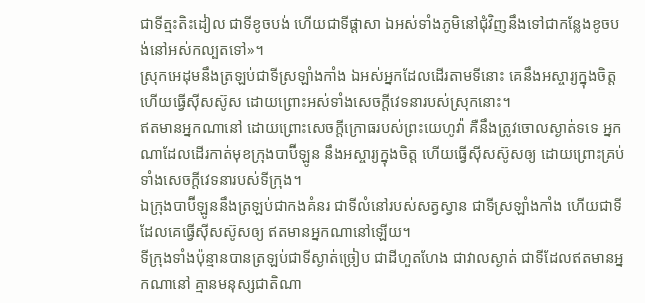ជាទីត្មះតិះដៀល ជាទីខូចបង់ ហើយជាទីផ្ដាសា ឯអស់ទាំងភូមិនៅជុំវិញនឹងទៅជាកន្លែងខូចបង់នៅអស់កល្បតទៅ»។
ស្រុកអេដុមនឹងត្រឡប់ជាទីស្រឡាំងកាំង ឯអស់អ្នកដែលដើរតាមទីនោះ គេនឹងអស្ចារ្យក្នុងចិត្ត ហើយធ្វើស៊ីសស៊ូស ដោយព្រោះអស់ទាំងសេចក្ដីវេទនារបស់ស្រុកនោះ។
ឥតមានអ្នកណានៅ ដោយព្រោះសេចក្ដីក្រោធរបស់ព្រះយេហូវ៉ា គឺនឹងត្រូវចោលស្ងាត់ទទេ អ្នកណាដែលដើរកាត់មុខក្រុងបាប៊ីឡូន នឹងអស្ចារ្យក្នុងចិត្ត ហើយធ្វើស៊ីសស៊ូសឲ្យ ដោយព្រោះគ្រប់ទាំងសេចក្ដីវេទនារបស់ទីក្រុង។
ឯក្រុងបាប៊ីឡូននឹងត្រឡប់ជាកងគំនរ ជាទីលំនៅរបស់សត្វស្វាន ជាទីស្រឡាំងកាំង ហើយជាទីដែលគេធ្វើស៊ីសស៊ូសឲ្យ ឥតមានអ្នកណានៅឡើយ។
ទីក្រុងទាំងប៉ុន្មានបានត្រឡប់ជាទីស្ងាត់ច្រៀប ជាដីហួតហែង ជាវាលស្ងាត់ ជាទីដែលឥតមានអ្នកណានៅ គ្មានមនុស្សជាតិណា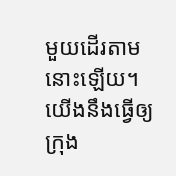មួយដើរតាមនោះឡើយ។
យើងនឹងធ្វើឲ្យក្រុង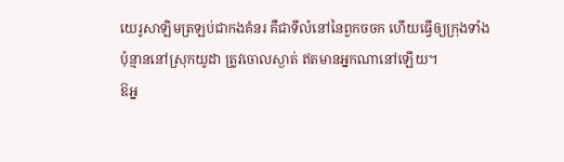យេរូសាឡិមត្រឡប់ជាកងគំនរ គឺជាទីលំនៅនៃពួកចចក ហើយធ្វើឲ្យក្រុងទាំងប៉ុន្មាននៅស្រុកយូដា ត្រូវចោលស្ងាត់ ឥតមានអ្នកណានៅឡើយ។
ឱអ្ន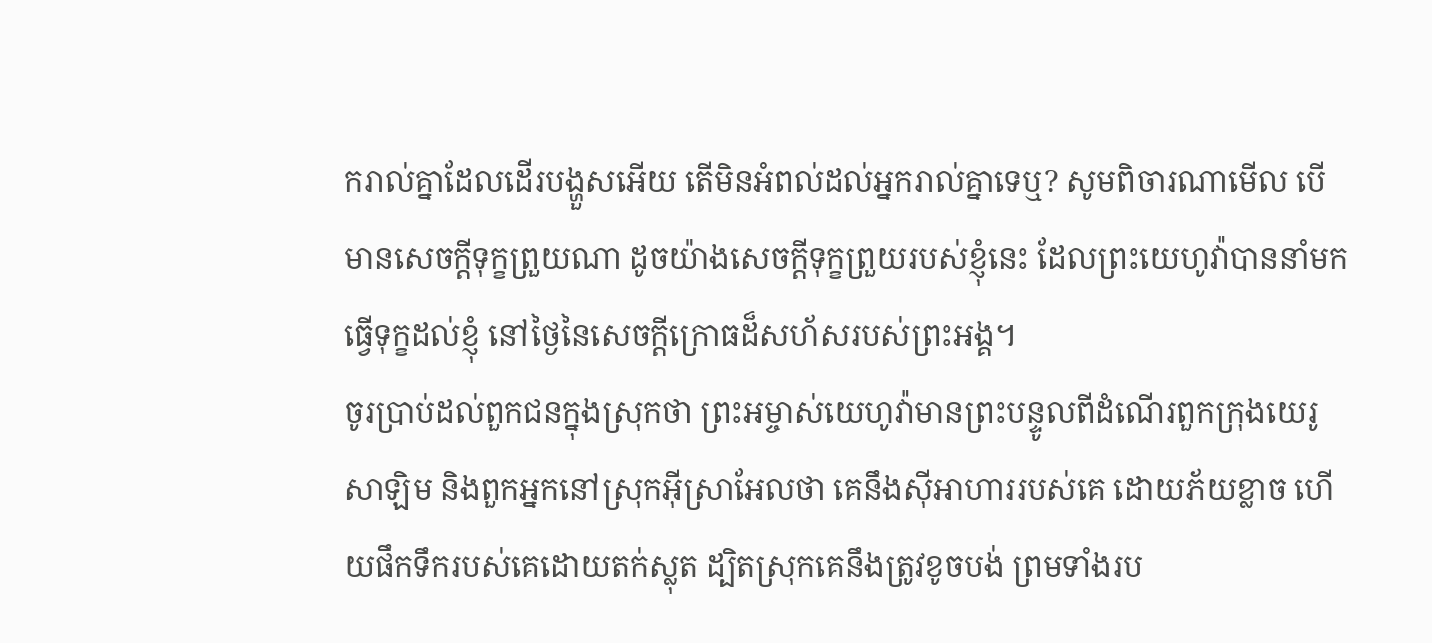ករាល់គ្នាដែលដើរបង្ហួសអើយ តើមិនអំពល់ដល់អ្នករាល់គ្នាទេឬ? សូមពិចារណាមើល បើមានសេចក្ដីទុក្ខព្រួយណា ដូចយ៉ាងសេចក្ដីទុក្ខព្រួយរបស់ខ្ញុំនេះ ដែលព្រះយេហូវ៉ាបាននាំមកធ្វើទុក្ខដល់ខ្ញុំ នៅថ្ងៃនៃសេចក្ដីក្រោធដ៏សហ័សរបស់ព្រះអង្គ។
ចូរប្រាប់ដល់ពួកជនក្នុងស្រុកថា ព្រះអម្ចាស់យេហូវ៉ាមានព្រះបន្ទូលពីដំណើរពួកក្រុងយេរូសាឡិម និងពួកអ្នកនៅស្រុកអ៊ីស្រាអែលថា គេនឹងស៊ីអាហាររបស់គេ ដោយភ័យខ្លាច ហើយផឹកទឹករបស់គេដោយតក់ស្លុត ដ្បិតស្រុកគេនឹងត្រូវខូចបង់ ព្រមទាំងរប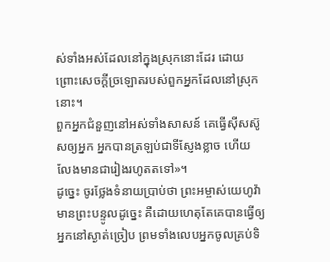ស់ទាំងអស់ដែលនៅក្នុងស្រុកនោះដែរ ដោយព្រោះសេចក្ដីច្រឡោតរបស់ពួកអ្នកដែលនៅស្រុកនោះ។
ពួកអ្នកជំនួញនៅអស់ទាំងសាសន៍ គេធ្វើស៊ីសស៊ូសឲ្យអ្នក អ្នកបានត្រឡប់ជាទីស្ញែងខ្លាច ហើយលែងមានជារៀងរហូតតទៅ»។
ដូច្នេះ ចូរថ្លែងទំនាយប្រាប់ថា ព្រះអម្ចាស់យេហូវ៉ាមានព្រះបន្ទូលដូច្នេះ គឺដោយហេតុតែគេបានធ្វើឲ្យអ្នកនៅស្ងាត់ច្រៀប ព្រមទាំងលេបអ្នកចូលគ្រប់ទិ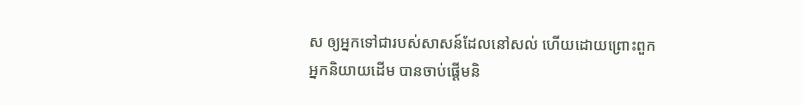ស ឲ្យអ្នកទៅជារបស់សាសន៍ដែលនៅសល់ ហើយដោយព្រោះពួកអ្នកនិយាយដើម បានចាប់ផ្ដើមនិ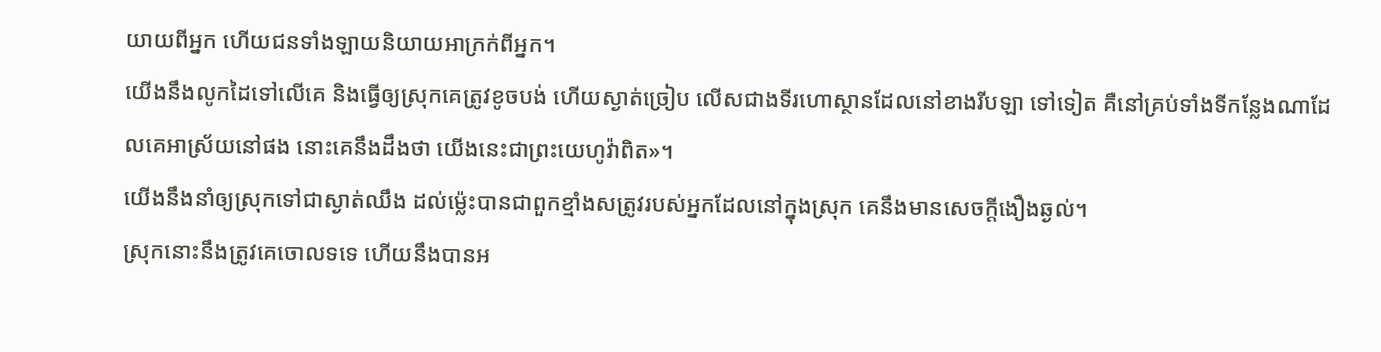យាយពីអ្នក ហើយជនទាំងឡាយនិយាយអាក្រក់ពីអ្នក។
យើងនឹងលូកដៃទៅលើគេ និងធ្វើឲ្យស្រុកគេត្រូវខូចបង់ ហើយស្ងាត់ច្រៀប លើសជាងទីរហោស្ថានដែលនៅខាងរីបឡា ទៅទៀត គឺនៅគ្រប់ទាំងទីកន្លែងណាដែលគេអាស្រ័យនៅផង នោះគេនឹងដឹងថា យើងនេះជាព្រះយេហូវ៉ាពិត»។
យើងនឹងនាំឲ្យស្រុកទៅជាស្ងាត់ឈឹង ដល់ម៉្លេះបានជាពួកខ្មាំងសត្រូវរបស់អ្នកដែលនៅក្នុងស្រុក គេនឹងមានសេចក្ដីងឿងឆ្ងល់។
ស្រុកនោះនឹងត្រូវគេចោលទទេ ហើយនឹងបានអ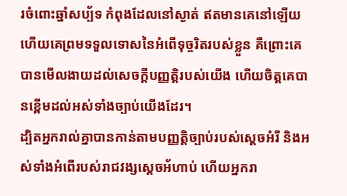រចំពោះឆ្នាំសប្ប័ទ កំពុងដែលនៅស្ងាត់ ឥតមានគេនៅឡើយ ហើយគេព្រមទទួលទោសនៃអំពើទុច្ចរិតរបស់ខ្លួន គឺព្រោះគេបានមើលងាយដល់សេចក្ដីបញ្ញត្តិរបស់យើង ហើយចិត្តគេបានខ្ពើមដល់អស់ទាំងច្បាប់យើងដែរ។
ដ្បិតអ្នករាល់គ្នាបានកាន់តាមបញ្ញត្តិច្បាប់របស់ស្តេចអំរី និងអស់ទាំងអំពើរបស់រាជវង្សស្ដេចអ័ហាប់ ហើយអ្នករា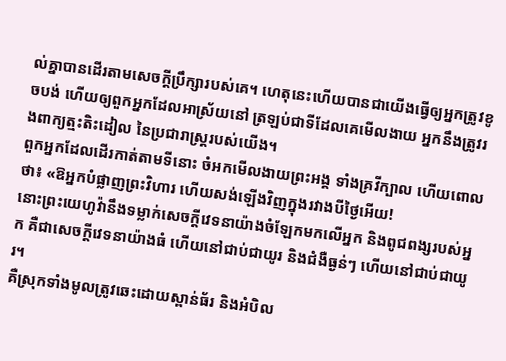ល់គ្នាបានដើរតាមសេចក្ដីប្រឹក្សារបស់គេ។ ហេតុនេះហើយបានជាយើងធ្វើឲ្យអ្នកត្រូវខូចបង់ ហើយឲ្យពួកអ្នកដែលអាស្រ័យនៅ ត្រឡប់ជាទីដែលគេមើលងាយ អ្នកនឹងត្រូវរងពាក្យត្មះតិះដៀល នៃប្រជារាស្ត្ររបស់យើង។
ពួកអ្នកដែលដើរកាត់តាមទីនោះ ចំអកមើលងាយព្រះអង្គ ទាំងគ្រវីក្បាល ហើយពោលថា៖ «ឱអ្នកបំផ្លាញព្រះវិហារ ហើយសង់ឡើងវិញក្នុងរវាងបីថ្ងៃអើយ!
នោះព្រះយេហូវ៉ានឹងទម្លាក់សេចក្ដីវេទនាយ៉ាងចំឡែកមកលើអ្នក និងពូជពង្សរបស់អ្នក គឺជាសេចក្ដីវេទនាយ៉ាងធំ ហើយនៅជាប់ជាយូរ និងជំងឺធ្ងន់ៗ ហើយនៅជាប់ជាយូរ។
គឺស្រុកទាំងមូលត្រូវឆេះដោយស្ពាន់ធ័រ និងអំបិល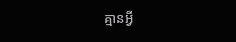គ្មានអ្វី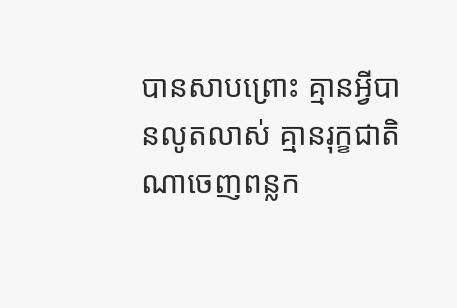បានសាបព្រោះ គ្មានអ្វីបានលូតលាស់ គ្មានរុក្ខជាតិណាចេញពន្លក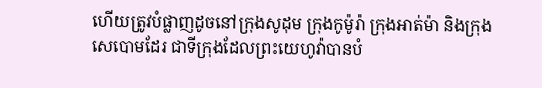ហើយត្រូវបំផ្លាញដូចនៅក្រុងសូដុម ក្រុងកូម៉ូរ៉ា ក្រុងអាត់ម៉ា និងក្រុងសេបោមដែរ ជាទីក្រុងដែលព្រះយេហូវ៉ាបានបំ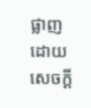ផ្លាញ ដោយសេចក្ដី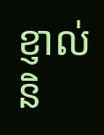ខ្ញាល់ និ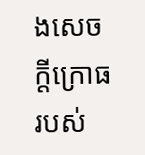ងសេចក្ដីក្រោធរបស់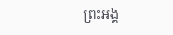ព្រះអង្គ